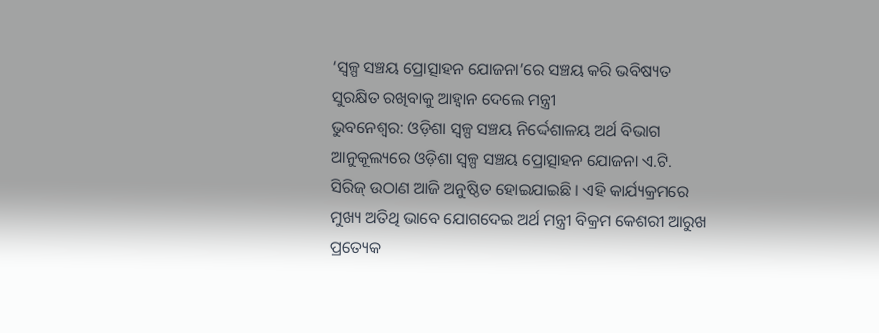‘ସ୍ୱଳ୍ପ ସଞ୍ଚୟ ପ୍ରୋତ୍ସାହନ ଯୋଜନା’ରେ ସଞ୍ଚୟ କରି ଭବିଷ୍ୟତ ସୁରକ୍ଷିତ ରଖିବାକୁ ଆହ୍ବାନ ଦେଲେ ମନ୍ତ୍ରୀ
ଭୁବନେଶ୍ବର: ଓଡ଼ିଶା ସ୍ୱଳ୍ପ ସଞ୍ଚୟ ନିର୍ଦ୍ଦେଶାଳୟ ଅର୍ଥ ବିଭାଗ ଆନୁକୂଲ୍ୟରେ ଓଡ଼ିଶା ସ୍ୱଳ୍ପ ସଞ୍ଚୟ ପ୍ରୋତ୍ସାହନ ଯୋଜନା ଏ.ଟି. ସିରିଜ୍ ଉଠାଣ ଆଜି ଅନୁଷ୍ଠିତ ହୋଇଯାଇଛି । ଏହି କାର୍ଯ୍ୟକ୍ରମରେ ମୁଖ୍ୟ ଅତିଥି ଭାବେ ଯୋଗଦେଇ ଅର୍ଥ ମନ୍ତ୍ରୀ ବିକ୍ରମ କେଶରୀ ଆରୁଖ ପ୍ରତ୍ୟେକ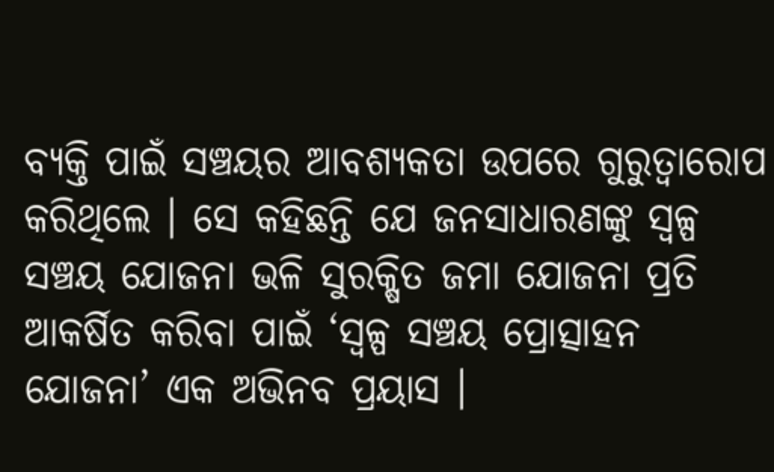ବ୍ୟକ୍ତି ପାଇଁ ସଞ୍ଚୟର ଆବଶ୍ୟକତା ଉପରେ ଗୁରୁତ୍ୱାରୋପ କରିଥିଲେ । ସେ କହିଛନ୍ତି ଯେ ଜନସାଧାରଣଙ୍କୁ ସ୍ୱଳ୍ପ ସଞ୍ଚୟ ଯୋଜନା ଭଳି ସୁରକ୍ଷିତ ଜମା ଯୋଜନା ପ୍ରତି ଆକର୍ଷିତ କରିବା ପାଇଁ ‘ସ୍ୱଳ୍ପ ସଞ୍ଚୟ ପ୍ରୋତ୍ସାହନ ଯୋଜନା’ ଏକ ଅଭିନବ ପ୍ରୟାସ ।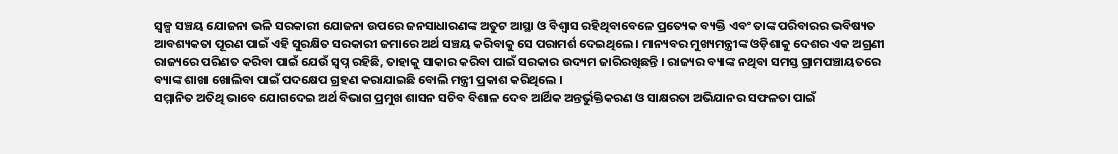ସ୍ୱଳ୍ପ ସଞ୍ଚୟ ଯୋଜନା ଭଳି ସରକାରୀ ଯୋଜନା ଉପରେ ଜନସାଧାରଣଙ୍କ ଅତୁଟ ଆସ୍ଥା ଓ ବିଶ୍ୱାସ ରହିଥିବାବେଳେ ପ୍ରତ୍ୟେକ ବ୍ୟକ୍ତି ଏବଂ ତାଙ୍କ ପରିବାରର ଭବିଷ୍ୟତ ଆବଶ୍ୟକତା ପୂରଣ ପାଇଁ ଏହି ସୁରକ୍ଷିତ ସରକାରୀ ଜମାରେ ଅର୍ଥ ସଞ୍ଚୟ କରିବାକୁ ସେ ପରାମର୍ଶ ଦେଇଥିଲେ । ମାନ୍ୟବର ମୁଖ୍ୟମନ୍ତ୍ରୀଙ୍କ ଓଡ଼ିଶାକୁ ଦେଶର ଏକ ଅଗ୍ରଣୀ
ରାଜ୍ୟରେ ପରିଣତ କରିବା ପାଇଁ ଯେଉଁ ସ୍ୱପ୍ନ ରହିଛି, ତାହାକୁ ସାକାର କରିବା ପାଇଁ ସରକାର ଉଦ୍ୟମ ଜାରିରଖିଛନ୍ତି । ରାଜ୍ୟର ବ୍ୟାଙ୍କ ନଥିବା ସମସ୍ତ ଗ୍ରାମପଞ୍ଚାୟତରେ ବ୍ୟାଙ୍କ ଶାଖା ଖୋଲିବା ପାଇଁ ପଦକ୍ଷେପ ଗ୍ରହଣ କରାଯାଇଛି ବୋଲି ମନ୍ତ୍ରୀ ପ୍ରକାଶ କରିଥିଲେ ।
ସମ୍ମାନିତ ଅତିଥି ଭାବେ ଯୋଗଦେଇ ଅର୍ଥ ବିଭାଗ ପ୍ରମୁଖ ଶାସନ ସଚିବ ବିଶାଳ ଦେବ ଆର୍ଥିକ ଅନ୍ତର୍ଭୁକ୍ତିକରଣ ଓ ସାକ୍ଷରତା ଅଭିଯାନର ସଫଳତା ପାଇଁ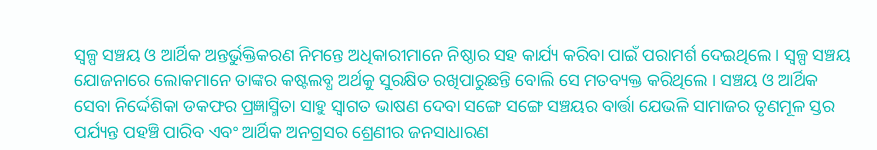ସ୍ୱଳ୍ପ ସଞ୍ଚୟ ଓ ଆର୍ଥିକ ଅନ୍ତର୍ଭୁକ୍ତିକରଣ ନିମନ୍ତେ ଅଧିକାରୀମାନେ ନିଷ୍ଠାର ସହ କାର୍ଯ୍ୟ କରିବା ପାଇଁ ପରାମର୍ଶ ଦେଇଥିଲେ । ସ୍ୱଳ୍ପ ସଞ୍ଚୟ ଯୋଜନାରେ ଲୋକମାନେ ତାଙ୍କର କଷ୍ଟଲବ୍ଧ ଅର୍ଥକୁ ସୁରକ୍ଷିତ ରଖିପାରୁଛନ୍ତି ବୋଲି ସେ ମତବ୍ୟକ୍ତ କରିଥିଲେ । ସଞ୍ଚୟ ଓ ଆର୍ଥିକ ସେବା ନିର୍ଦ୍ଦେଶିକା ଡକଫର ପ୍ରଜ୍ଞାସ୍ମିତା ସାହୁ ସ୍ୱାଗତ ଭାଷଣ ଦେବା ସଙ୍ଗେ ସଙ୍ଗେ ସଞ୍ଚୟର ବାର୍ତ୍ତା ଯେଭଳି ସାମାଜର ତୃଣମୂଳ ସ୍ତର ପର୍ଯ୍ୟନ୍ତ ପହଞ୍ଚି ପାରିବ ଏବଂ ଆର୍ଥିକ ଅନଗ୍ରସର ଶ୍ରେଣୀର ଜନସାଧାରଣ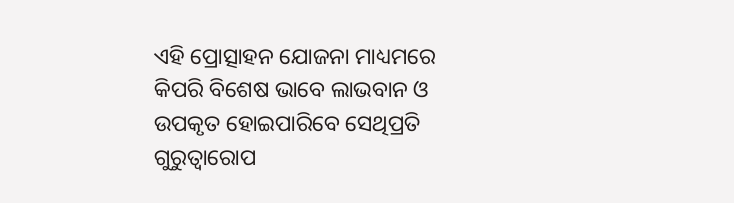ଏହି ପ୍ରୋତ୍ସାହନ ଯୋଜନା ମାଧ୍ୟମରେ
କିପରି ବିଶେଷ ଭାବେ ଲାଭବାନ ଓ ଉପକୃତ ହୋଇପାରିବେ ସେଥିପ୍ରତି ଗୁରୁତ୍ୱାରୋପ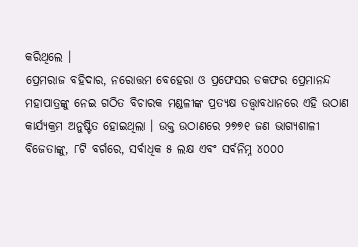କରିଥିଲେ ।
ପ୍ରେମରାଜ ବହିଦାର, ନରୋତ୍ତମ ବେହେରା ଓ ପ୍ରଫେସର ଡକଫର ପ୍ରେମାନନ୍ଦ ମହାପାତ୍ରଙ୍କୁ ନେଇ ଗଠିତ ବିଚାରକ ମଣ୍ଡଳୀଙ୍କ ପ୍ରତ୍ୟକ୍ଷ ତତ୍ତ୍ୱାବଧାନରେ ଏହି ଉଠାଣ କାର୍ଯ୍ୟକ୍ରମ ଅନୁଷ୍ଟିତ ହୋଇଥିଲା । ଉକ୍ତ ଉଠାଣରେ ୨୭୭୧ ଜଣ ଭାଗ୍ୟଶାଳୀ ବିଜେତାଙ୍କୁ, ୮ଟି ବର୍ଗରେ, ସର୍ବାଧିକ ୫ ଲକ୍ଷ ଏବଂ ସର୍ବନିମ୍ନ ୪୦୦୦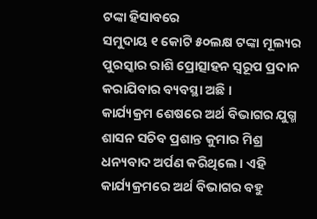ଟଙ୍କା ହିସାବରେ
ସମୁଦାୟ ୧ କୋଟି ୫୦ଲକ୍ଷ ଟଙ୍କା ମୂଲ୍ୟର ପୁରସ୍କାର ରାଶି ପ୍ରୋତ୍ସାହନ ସ୍ୱରୂପ ପ୍ରଦାନ କରାଯିବାର ବ୍ୟବସ୍ଥା ଅଛି ।
କାର୍ଯ୍ୟକ୍ରମ ଶେଷରେ ଅର୍ଥ ବିଭାଗର ଯୁଗ୍ମ ଶାସନ ସଚିବ ପ୍ରଶାନ୍ତ କୁମାର ମିଶ୍ର ଧନ୍ୟବାଦ ଅର୍ପଣ କରିଥିଲେ । ଏହି କାର୍ଯ୍ୟକ୍ରମରେ ଅର୍ଥ ବିଭାଗର ବହୁ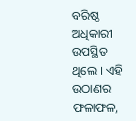ବରିଷ୍ଠ ଅଧିକାରୀ ଉପସ୍ଥିତ ଥିଲେ । ଏହି ଉଠାଣର ଫଳାଫଳ,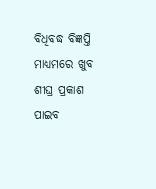ବିଧିବଦ୍ଧ ବିଜ୍ଞପ୍ତି ମାଧ୍ୟମରେ ଖୁବ ଶୀଘ୍ର ପ୍ରକାଶ ପାଇବ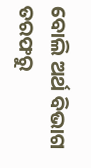ବୋଲି ଅର୍ଥ ବିଭାଗ ତରଫରୁ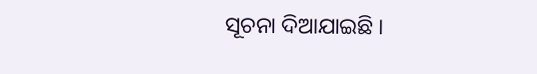ସୂଚନା ଦିଆଯାଇଛି ।